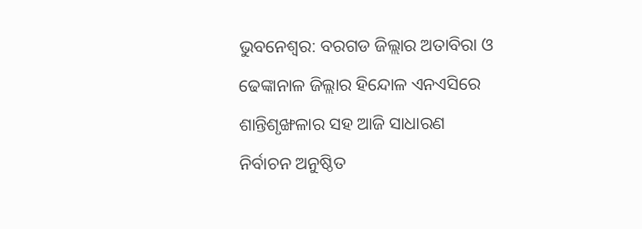ଭୁବନେଶ୍ବର: ବରଗଡ ଜିଲ୍ଲାର ଅତାବିରା ଓ ଢେଙ୍କାନାଳ ଜିଲ୍ଲାର ହିନ୍ଦୋଳ ଏନଏସିରେ ଶାନ୍ତିଶୃଙ୍ଖଳାର ସହ ଆଜି ସାଧାରଣ ନିର୍ବାଚନ ଅନୁଷ୍ଠିତ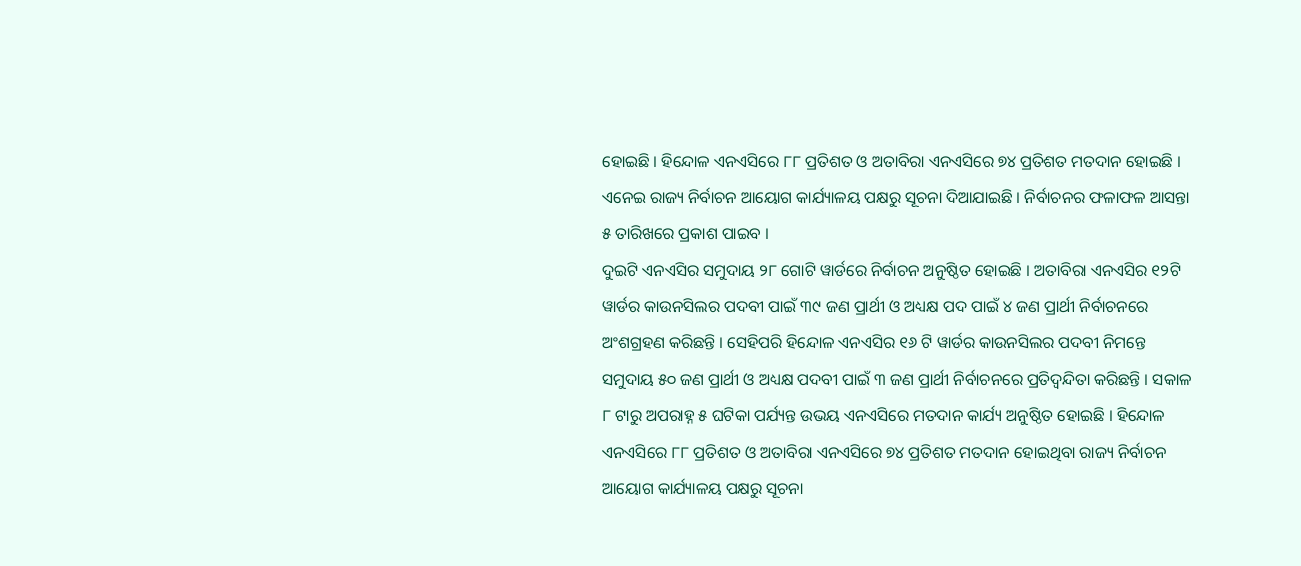ହୋଇଛି । ହିନ୍ଦୋଳ ଏନଏସିରେ ୮୮ ପ୍ରତିଶତ ଓ ଅତାବିରା ଏନଏସିରେ ୭୪ ପ୍ରତିଶତ ମତଦାନ ହୋଇଛି । ଏନେଇ ରାଜ୍ୟ ନିର୍ବାଚନ ଆୟୋଗ କାର୍ଯ୍ୟାଳୟ ପକ୍ଷରୁ ସୂଚନା ଦିଆଯାଇଛି । ନିର୍ବାଚନର ଫଳାଫଳ ଆସନ୍ତା ୫ ତାରିଖରେ ପ୍ରକାଶ ପାଇବ ।
ଦୁଇଟି ଏନଏସିର ସମୁଦାୟ ୨୮ ଗୋଟି ୱାର୍ଡରେ ନିର୍ବାଚନ ଅନୁଷ୍ଠିତ ହୋଇଛି । ଅତାବିରା ଏନଏସିର ୧୨ଟି ୱାର୍ଡର କାଉନସିଲର ପଦବୀ ପାଇଁ ୩୯ ଜଣ ପ୍ରାର୍ଥୀ ଓ ଅଧ୍ୟକ୍ଷ ପଦ ପାଇଁ ୪ ଜଣ ପ୍ରାର୍ଥୀ ନିର୍ବାଚନରେ ଅଂଶଗ୍ରହଣ କରିଛନ୍ତି । ସେହିପରି ହିନ୍ଦୋଳ ଏନଏସିର ୧୬ ଟି ୱାର୍ଡର କାଉନସିଲର ପଦବୀ ନିମନ୍ତେ ସମୁଦାୟ ୫୦ ଜଣ ପ୍ରାର୍ଥୀ ଓ ଅଧ୍ୟକ୍ଷ ପଦବୀ ପାଇଁ ୩ ଜଣ ପ୍ରାର୍ଥୀ ନିର୍ବାଚନରେ ପ୍ରତିଦ୍ୱନ୍ଦିତା କରିଛନ୍ତି । ସକାଳ ୮ ଟାରୁ ଅପରାହ୍ନ ୫ ଘଟିକା ପର୍ଯ୍ୟନ୍ତ ଉଭୟ ଏନଏସିରେ ମତଦାନ କାର୍ଯ୍ୟ ଅନୁଷ୍ଠିତ ହୋଇଛି । ହିନ୍ଦୋଳ ଏନଏସିରେ ୮୮ ପ୍ରତିଶତ ଓ ଅତାବିରା ଏନଏସିରେ ୭୪ ପ୍ରତିଶତ ମତଦାନ ହୋଇଥିବା ରାଜ୍ୟ ନିର୍ବାଚନ ଆୟୋଗ କାର୍ଯ୍ୟାଳୟ ପକ୍ଷରୁ ସୂଚନା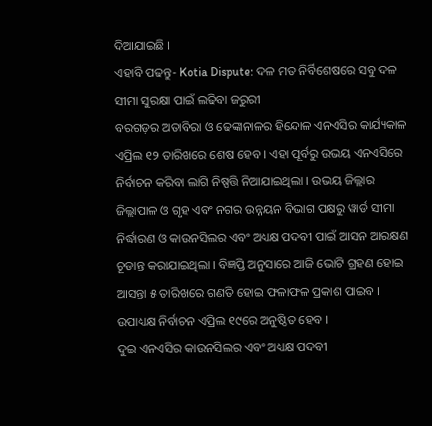ଦିଆଯାଇଛି ।
ଏହାବି ପଢନ୍ତୁ- Kotia Dispute: ଦଳ ମତ ନିର୍ବିଶେଷରେ ସବୁ ଦଳ ସୀମା ସୁରକ୍ଷା ପାଇଁ ଲଢିବା ଜରୁରୀ
ବରଗଡ଼ର ଅତାବିରା ଓ ଢେଙ୍କାନାଳର ହିନ୍ଦୋଳ ଏନଏସିର କାର୍ଯ୍ୟକାଳ ଏପ୍ରିଲ ୧୨ ତାରିଖରେ ଶେଷ ହେବ । ଏହା ପୂର୍ବରୁ ଉଭୟ ଏନଏସିରେ ନିର୍ବାଚନ କରିବା ଲାଗି ନିଷ୍ପତ୍ତି ନିଆଯାଇଥିଲା । ଉଭୟ ଜିଲ୍ଲାର ଜିଲ୍ଲାପାଳ ଓ ଗୃହ ଏବଂ ନଗର ଉନ୍ନୟନ ବିଭାଗ ପକ୍ଷରୁ ୱାର୍ଡ ସୀମା ନିର୍ଦ୍ଧାରଣ ଓ କାଉନସିଲର ଏବଂ ଅଧ୍ୟକ୍ଷ ପଦବୀ ପାଇଁ ଆସନ ଆରକ୍ଷଣ ଚୂଡାନ୍ତ କରାଯାଇଥିଲା । ବିଜ୍ଞପ୍ତି ଅନୁସାରେ ଆଜି ଭୋଟି ଗ୍ରହଣ ହୋଇ ଆସନ୍ତା ୫ ତାରିଖରେ ଗଣତି ହୋଇ ଫଳାଫଳ ପ୍ରକାଶ ପାଇବ । ଉପାଧ୍ୟକ୍ଷ ନିର୍ବାଚନ ଏପ୍ରିଲ ୧୯ରେ ଅନୁଷ୍ଠିତ ହେବ ।
ଦୁଇ ଏନଏସିର କାଉନସିଲର ଏବଂ ଅଧ୍ୟକ୍ଷ ପଦବୀ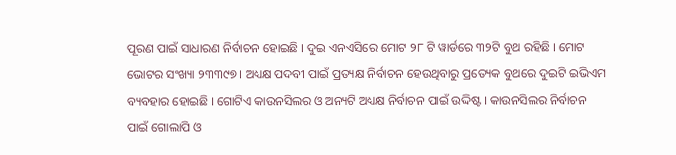ପୂରଣ ପାଇଁ ସାଧାରଣ ନିର୍ବାଚନ ହୋଇଛି । ଦୁଇ ଏନଏସିରେ ମୋଟ ୨୮ ଟି ୱାର୍ଡରେ ୩୨ଟି ବୁଥ ରହିଛି । ମୋଟ ଭୋଟର ସଂଖ୍ୟା ୨୩୩୯୭ । ଅଧ୍ୟକ୍ଷ ପଦବୀ ପାଇଁ ପ୍ରତ୍ୟକ୍ଷ ନିର୍ବାଚନ ହେଉଥିବାରୁ ପ୍ରତ୍ୟେକ ବୁଥରେ ଦୁଇଟି ଇଭିଏମ ବ୍ୟବହାର ହୋଇଛି । ଗୋଟିଏ କାଉନସିଲର ଓ ଅନ୍ୟଟି ଅଧ୍ୟକ୍ଷ ନିର୍ବାଚନ ପାଇଁ ଉଦ୍ଦିଷ୍ଟ । କାଉନସିଲର ନିର୍ବାଚନ ପାଇଁ ଗୋଲାପି ଓ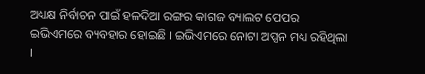ଅଧ୍ୟକ୍ଷ ନିର୍ବାଚନ ପାଇଁ ହଳଦିଆ ରଙ୍ଗର କାଗଜ ବ୍ୟାଲଟ ପେପର ଇଭିଏମରେ ବ୍ୟବହାର ହୋଇଛି । ଇଭିଏମରେ ନୋଟା ଅପ୍ସନ ମଧ୍ୟ ରହିଥିଲା ।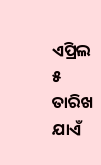ଏପ୍ରିଲ ୫ ତାରିଖ ଯାଏଁ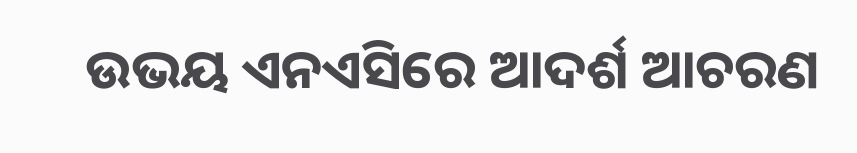ଉଭୟ ଏନଏସିରେ ଆଦର୍ଶ ଆଚରଣ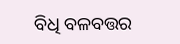ବିଧି ବଳବତ୍ତର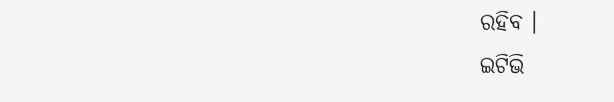ରହିବ ।
ଇଟିଭି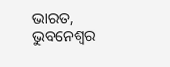ଭାରତ, ଭୁବନେଶ୍ବର